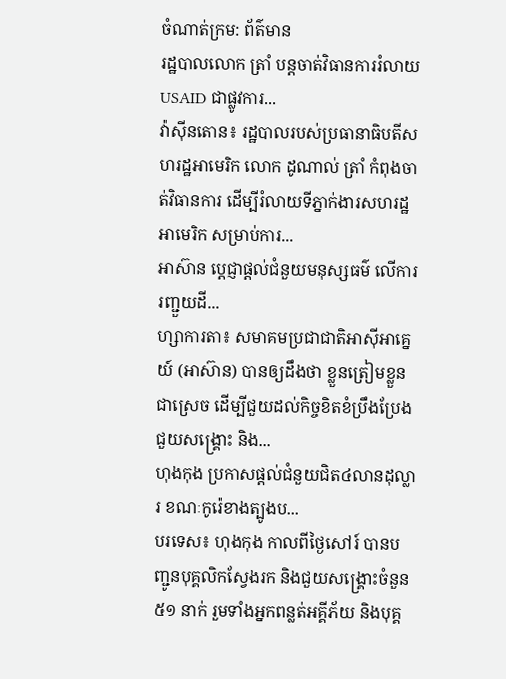ចំណាត់ក្រម: ព័ត៌មាន
រដ្ឋបាលលោក ត្រាំ បន្ដចាត់វិធានការរំលាយ USAID ជាផ្លូវការ...
វ៉ាស៊ីនតោន៖ រដ្ឋបាលរបស់ប្រធានាធិបតីសហរដ្ឋអាមេរិក លោក ដូណាល់ ត្រាំ កំពុងចាត់វិធានការ ដើម្បីរំលាយទីភ្នាក់ងារសហរដ្ឋអាមេរិក សម្រាប់ការ...
អាស៊ាន ប្ដេជ្ញាផ្តល់ជំនួយមនុស្សធម៌ លើការរញ្ជួយដី...
ហ្សាការតា៖ សមាគមប្រជាជាតិអាស៊ីអាគ្នេយ៍ (អាស៊ាន) បានឲ្យដឹងថា ខ្លួនត្រៀមខ្លួនជាស្រេច ដើម្បីជួយដល់កិច្ចខិតខំប្រឹងប្រែងជួយសង្គ្រោះ និង...
ហុងកុង ប្រកាសផ្តល់ជំនួយជិត៤លានដុល្លារ ខណៈកូរ៉េខាងត្បូងប...
បរទេស៖ ហុងកុង កាលពីថ្ងៃសៅរ៍ បានបញ្ជូនបុគ្គលិកស្វែងរក និងជួយសង្គ្រោះចំនួន ៥១ នាក់ រួមទាំងអ្នកពន្លត់អគ្គីភ័យ និងបុគ្គ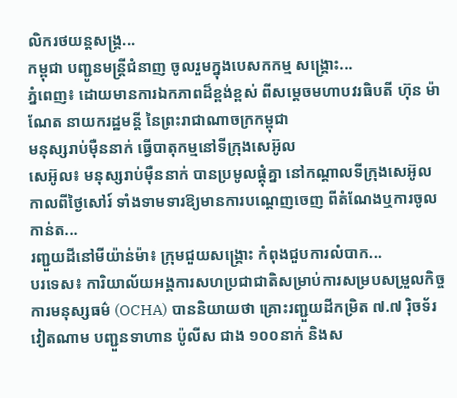លិករថយន្តសង្គ្រ...
កម្ពុជា បញ្ជូនមន្ត្រីជំនាញ ចូលរួមក្នុងបេសកកម្ម សង្គ្រោះ...
ភ្នំពេញ៖ ដោយមានការឯកភាពដ៏ខ្ពង់ខ្ពស់ ពីសម្ដេចមហាបវរធិបតី ហ៊ុន ម៉ាណែត នាយករដ្ឋមន្តី នៃព្រះរាជាណាចក្រកម្ពុជា
មនុស្សរាប់ម៉ឺននាក់ ធ្វើបាតុកម្មនៅទីក្រុងសេអ៊ូល
សេអ៊ូល៖ មនុស្សរាប់ម៉ឺននាក់ បានប្រមូលផ្តុំគ្នា នៅកណ្តាលទីក្រុងសេអ៊ូល កាលពីថ្ងៃសៅរ៍ ទាំងទាមទារឱ្យមានការបណ្តេញចេញ ពីតំណែងឬការចូលកាន់ត...
រញ្ជួយដីនៅមីយ៉ាន់ម៉ា៖ ក្រុមជួយសង្គ្រោះ កំពុងជួបការលំបាក...
បរទេស៖ ការិយាល័យអង្គការសហប្រជាជាតិសម្រាប់ការសម្របសម្រួលកិច្ចការមនុស្សធម៌ (OCHA) បាននិយាយថា គ្រោះរញ្ជួយដីកម្រិត ៧.៧ រ៉ិចទ័រ
វៀតណាម បញ្ជួនទាហាន ប៉ូលីស ជាង ១០០នាក់ និងស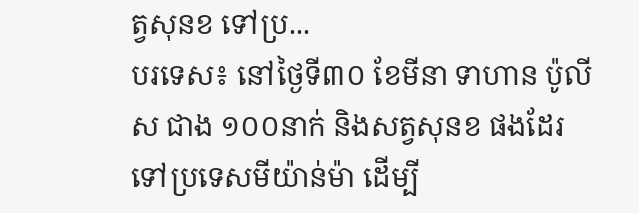ត្វសុនខ ទៅប្រ...
បរទេស៖ នៅថ្ងៃទី៣០ ខែមីនា ទាហាន ប៉ូលីស ជាង ១០០នាក់ និងសត្វសុនខ ផងដែរ ទៅប្រទេសមីយ៉ាន់ម៉ា ដើម្បី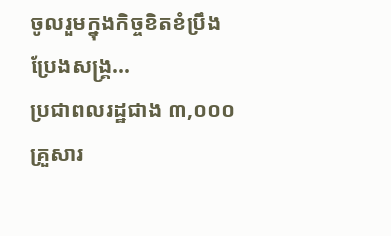ចូលរួមក្នុងកិច្ចខិតខំប្រឹងប្រែងសង្គ្រ...
ប្រជាពលរដ្ឋជាង ៣,០០០គ្រួសារ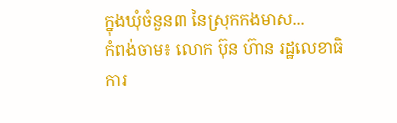ក្នុងឃុំចំនួន៣ នៃស្រុកកងមាស...
កំពង់ចាម៖ លោក ប៊ុន ហ៊ាន រដ្ឋលេខាធិការ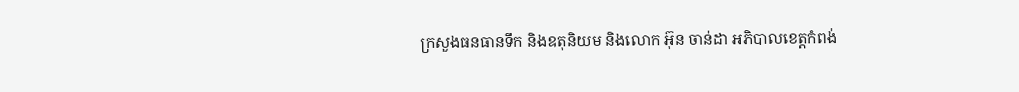ក្រសួងធនធានទឹក និងឧតុនិយម និងលោក អ៊ុន ចាន់ដា អភិបាលខេត្តកំពង់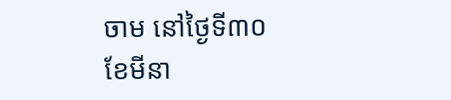ចាម នៅថ្ងៃទី៣០ ខែមីនា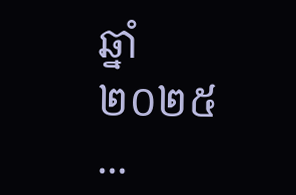ឆ្នាំ២០២៥ ...